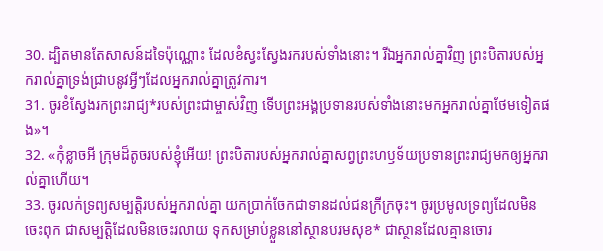30. ដ្បិតមានតែសាសន៍ដទៃប៉ុណ្ណោះ ដែលខំស្វះស្វែងរករបស់ទាំងនោះ។ រីឯអ្នករាល់គ្នាវិញ ព្រះបិតារបស់អ្នករាល់គ្នាទ្រង់ជ្រាបនូវអ្វីៗដែលអ្នករាល់គ្នាត្រូវការ។
31. ចូរខំស្វែងរកព្រះរាជ្យ*របស់ព្រះជាម្ចាស់វិញ ទើបព្រះអង្គប្រទានរបស់ទាំងនោះមកអ្នករាល់គ្នាថែមទៀតផង»។
32. «កុំខ្លាចអី ក្រុមដ៏តូចរបស់ខ្ញុំអើយ! ព្រះបិតារបស់អ្នករាល់គ្នាសព្វព្រះហឫទ័យប្រទានព្រះរាជ្យមកឲ្យអ្នករាល់គ្នាហើយ។
33. ចូរលក់ទ្រព្យសម្បត្តិរបស់អ្នករាល់គ្នា យកប្រាក់ចែកជាទានដល់ជនក្រីក្រចុះ។ ចូរប្រមូលទ្រព្យដែលមិនចេះពុក ជាសម្បត្តិដែលមិនចេះរលាយ ទុកសម្រាប់ខ្លួននៅស្ថានបរមសុខ* ជាស្ថានដែលគ្មានចោរ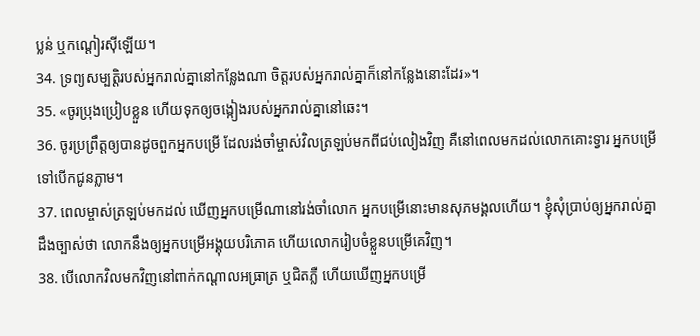ប្លន់ ឬកណ្ដៀរស៊ីឡើយ។
34. ទ្រព្យសម្បត្តិរបស់អ្នករាល់គ្នានៅកន្លែងណា ចិត្តរបស់អ្នករាល់គ្នាក៏នៅកន្លែងនោះដែរ»។
35. «ចូរប្រុងប្រៀបខ្លួន ហើយទុកឲ្យចង្កៀងរបស់អ្នករាល់គ្នានៅឆេះ។
36. ចូរប្រព្រឹត្តឲ្យបានដូចពួកអ្នកបម្រើ ដែលរង់ចាំម្ចាស់វិលត្រឡប់មកពីជប់លៀងវិញ គឺនៅពេលមកដល់លោកគោះទ្វារ អ្នកបម្រើទៅបើកជូនភ្លាម។
37. ពេលម្ចាស់ត្រឡប់មកដល់ ឃើញអ្នកបម្រើណានៅរង់ចាំលោក អ្នកបម្រើនោះមានសុភមង្គលហើយ។ ខ្ញុំសុំប្រាប់ឲ្យអ្នករាល់គ្នាដឹងច្បាស់ថា លោកនឹងឲ្យអ្នកបម្រើអង្គុយបរិភោគ ហើយលោករៀបចំខ្លួនបម្រើគេវិញ។
38. បើលោកវិលមកវិញនៅពាក់កណ្ដាលអធ្រាត្រ ឬជិតភ្លឺ ហើយឃើញអ្នកបម្រើ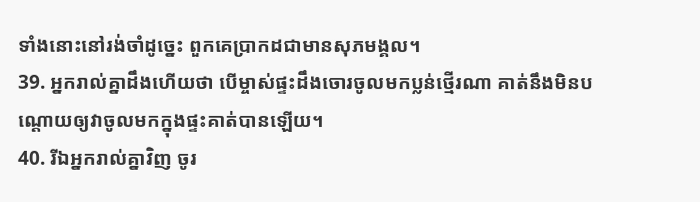ទាំងនោះនៅរង់ចាំដូច្នេះ ពួកគេប្រាកដជាមានសុភមង្គល។
39. អ្នករាល់គ្នាដឹងហើយថា បើម្ចាស់ផ្ទះដឹងចោរចូលមកប្លន់ថ្មើរណា គាត់នឹងមិនបណ្ដោយឲ្យវាចូលមកក្នុងផ្ទះគាត់បានឡើយ។
40. រីឯអ្នករាល់គ្នាវិញ ចូរ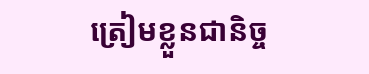ត្រៀមខ្លួនជានិច្ច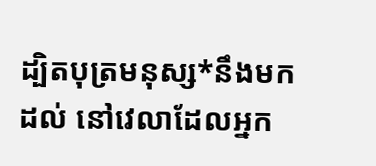ដ្បិតបុត្រមនុស្ស*នឹងមកដល់ នៅវេលាដែលអ្នក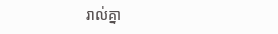រាល់គ្នា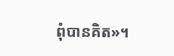ពុំបានគិត»។